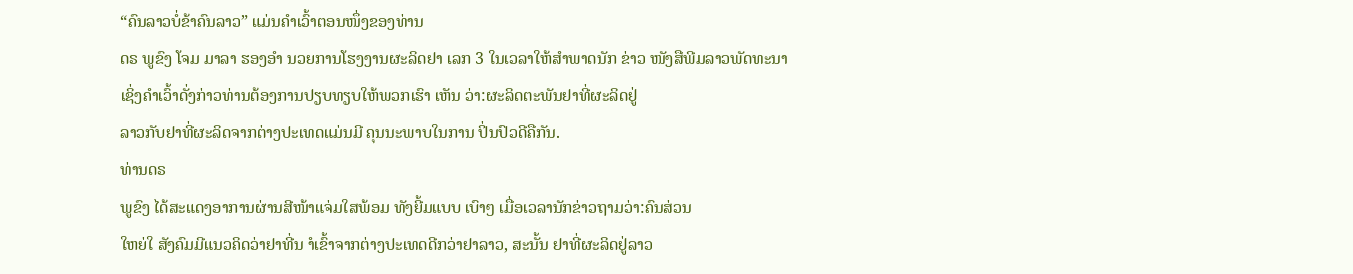“ຄົນລາວບໍ່ຂ້າຄົນລາວ” ແມ່ນຄຳເວົ້າຕອນໜຶ່ງຂອງທ່ານ
ດຣ ພູຂົງ ໂຈມ ມາລາ ຮອງອຳ ນວຍການໂຮງງານຜະລິດຢາ ເລກ 3 ໃນເວລາໃຫ້ສຳພາດນັກ ຂ່າວ ໜັງສືພີມລາວພັດທະນາ
ເຊິ່ງຄຳເວົ້າດັ່ງກ່າວທ່ານຕ້ອງການປຽບທຽບໃຫ້ພວກເຮົາ ເຫັນ ວ່າ:ຜະລິດຕະພັນຢາທີ່ຜະລິດຢູ່
ລາວກັບຢາທີ່ຜະລິດຈາກຕ່າງປະເທດແມ່ນມີ ຄຸນນະພາບໃນການ ປິ່ນປົວດີຄືກັນ.
ທ່ານດຣ
ພູຂົງ ໄດ້ສະແດງອາການຜ່ານສີໜ້າແຈ່ມໃສພ້ອມ ທັງຍີ້ມແບບ ເບົາໆ ເມື່ອເວລານັກຂ່າວຖາມວ່າ:ຄົນສ່ວນ
ໃຫຍ່ໃ ສັງຄົມມີແນວຄິດວ່າຢາທີ່ນ ຳເຂົ້າຈາກຕ່າງປະເທດດີກວ່າຢາລາວ, ສະນັ້ນ ຢາທີ່ຜະລິດຢູ່ລາວ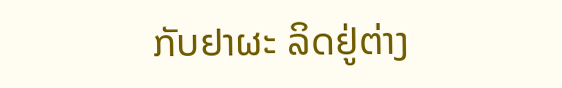ກັບຢາຜະ ລິດຢູ່ຕ່າງ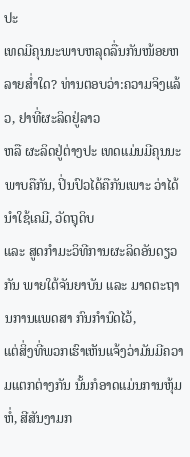ປະ
ເທດມີຄຸນນະພາບຫລຸດລື່ນກັນໜ້ອຍຫລາຍສ່ຳໃດ? ທ່ານຕອບວ່າ:ຄວາມຈິງແລ້ວ, ຢາທີ່ຜະລິດຢູ່ລາວ
ຫລື ຜະລິດຢູ່ຕ່າງປະ ເທດແມ່ນມີຄຸນນະພາບຄືກັນ, ປິ່ນປົວໄດ້ຄືກັນເພາະ ວ່າໄດ້ນຳໃຊ້ເຄມີ, ວັດຖຸດິບ
ແລະ ສູດກຳມະວິທີການຜະລິດອັນດຽວກັນ ພາຍໃຕ້ຈັນຍາບັນ ແລະ ມາດຕະຖານການແພດສາ ກົນກຳນົດໄວ້,
ແຕ່ສິ່ງທີ່ພວກເຮົາເຫັນແຈ້ງວ່າມັນມີຄວາມແຕກຕ່າງກັນ ນັ້ນກໍອາດແມ່ນການຫຸ້ມຫໍ່, ສີສັນງາມກ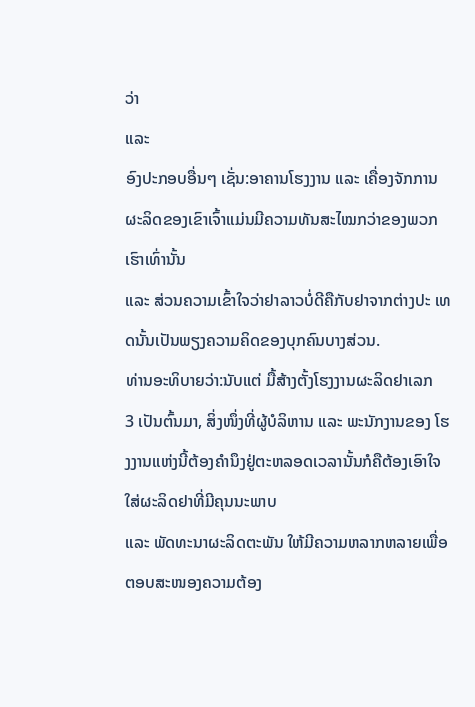ວ່າ
ແລະ
ອົງປະກອບອື່ນໆ ເຊັ່ນ:ອາຄານໂຮງງານ ແລະ ເຄື່ອງຈັກການຜະລິດຂອງເຂົາເຈົ້າແມ່ນມີຄວາມທັນສະໄໝກວ່າຂອງພວກ ເຮົາເທົ່ານັ້ນ
ແລະ ສ່ວນຄວາມເຂົ້າໃຈວ່າຢາລາວບໍ່ດີຄືກັບຢາຈາກຕ່າງປະ ເທດນັ້ນເປັນພຽງຄວາມຄິດຂອງບຸກຄົນບາງສ່ວນ.
ທ່ານອະທິບາຍວ່າ:ນັບແຕ່ ມື້ສ້າງຕັ້ງໂຮງງານຜະລິດຢາເລກ
3 ເປັນຕົ້ນມາ, ສິ່ງໜຶ່ງທີ່ຜູ້ບໍລິຫານ ແລະ ພະນັກງານຂອງ ໂຮງງານແຫ່ງນີ້ຕ້ອງຄຳນຶງຢູ່ຕະຫລອດເວລານັ້ນກໍຄືຕ້ອງເອົາໃຈໃສ່ຜະລິດຢາທີ່ມີຄຸນນະພາບ
ແລະ ພັດທະນາຜະລິດຕະພັນ ໃຫ້ມີຄວາມຫລາກຫລາຍເພື່ອຕອບສະໜອງຄວາມຕ້ອງ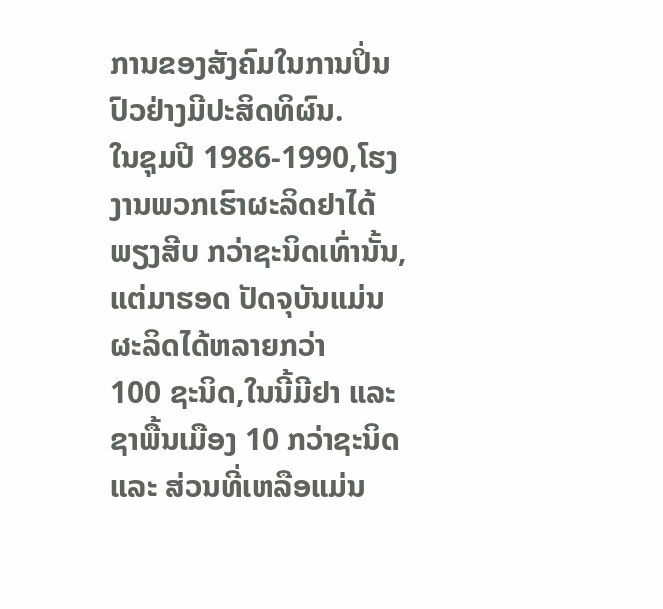ການຂອງສັງຄົມໃນການປິ່ນປົວຢ່າງມີປະສິດທິຜົນ.
ໃນຊຸມປີ 1986-1990,ໂຮງງານພວກເຮົາຜະລິດຢາໄດ້ພຽງສີບ ກວ່າຊະນິດເທົ່ານັ້ນ,ແຕ່ມາຮອດ ປັດຈຸບັນແມ່ນຜະລິດໄດ້ຫລາຍກວ່າ
100 ຊະນິດ,ໃນນີ້ມີຢາ ແລະ ຊາພື້ນເມືອງ 10 ກວ່າຊະນິດແລະ ສ່ວນທີ່ເຫລືອແມ່ນ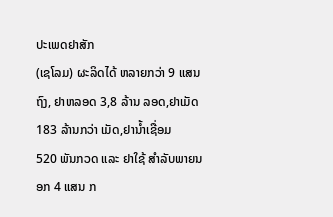ປະເພດຢາສັກ
(ເຊໂລມ) ຜະລິດໄດ້ ຫລາຍກວ່າ 9 ແສນຖົງ, ຢາຫລອດ 3,8 ລ້ານ ລອດ,ຢາເມັດ 183 ລ້ານກວ່າ ເມັດ,ຢານ້ຳເຊື່ອມ
520 ພັນກວດ ແລະ ຢາໃຊ້ ສຳລັບພາຍນອກ 4 ແສນ ກ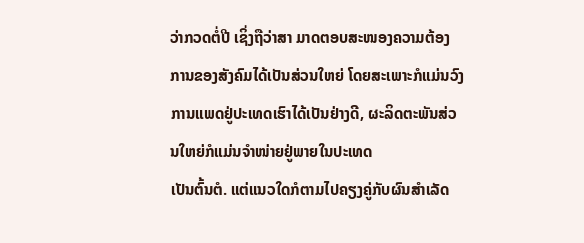ວ່າກວດຕໍ່ປີ ເຊິ່ງຖືວ່າສາ ມາດຕອບສະໜອງຄວາມຕ້ອງ
ການຂອງສັງຄົມໄດ້ເປັນສ່ວນໃຫຍ່ ໂດຍສະເພາະກໍແມ່ນວົງການແພດຢູ່ປະເທດເຮົາໄດ້ເປັນຢ່າງດີ, ຜະລິດຕະພັນສ່ວນໃຫຍ່ກໍແມ່ນຈຳໜ່າຍຢູ່ພາຍໃນປະເທດ
ເປັນຕົ້ນຕໍ. ແຕ່ແນວໃດກໍຕາມໄປຄຽງຄູ່ກັບຜົນສຳເລັດ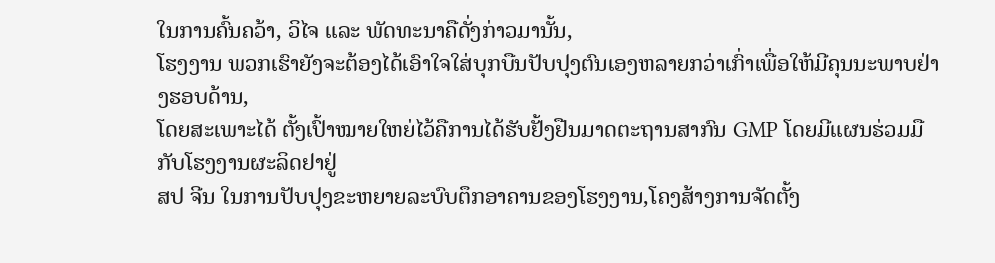ໃນການຄົ້ນຄວ້າ, ວິໄຈ ແລະ ພັດທະນາຄືດັ່ງກ່າວມານັ້ນ,
ໂຮງງານ ພວກເຮົາຍັງຈະຕ້ອງໄດ້ເອົາໃຈໃສ່ບຸກບືນປັບປຸງຕົນເອງຫລາຍກວ່າເກົ່າເພື່ອໃຫ້ມີຄຸນນະພາບຢ່າງຮອບດ້ານ,
ໂດຍສະເພາະໄດ້ ຕັ້ງເປົ້າໝາຍໃຫຍ່ໄວ້ຄືການໄດ້ຮັບຢັ້ງຢືນມາດຕະຖານສາກົນ GMP ໂດຍມີແຜນຮ່ວມມືກັບໂຮງງານຜະລິດຢາຢູ່
ສປ ຈີນ ໃນການປັບປຸງຂະຫຍາຍລະບົບຕຶກອາຄານຂອງໂຮງງານ,ໂຄງສ້າງການຈັດຕັ້ງ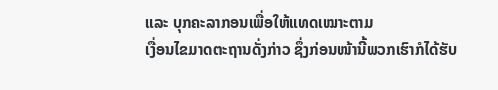ແລະ ບຸກຄະລາກອນເພື່ອໃຫ້ແທດເໝາະຕາມ
ເງື່ອນໄຂມາດຕະຖານດັ່ງກ່າວ ຊຶ່ງກ່ອນໜ້ານີ້ພວກເຮົາກໍໄດ້ຮັບ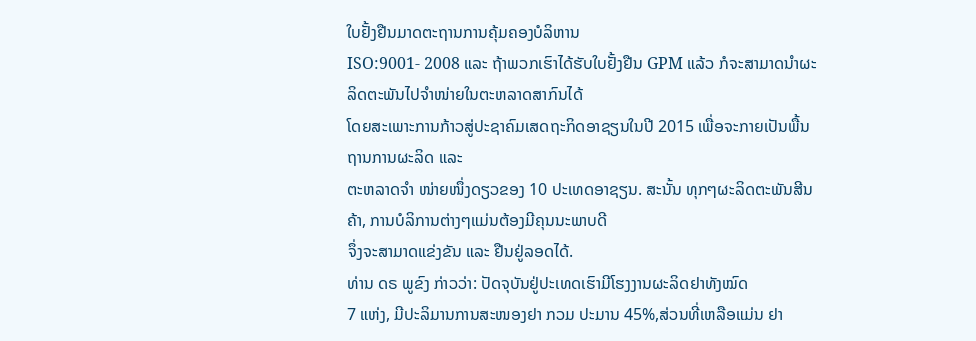ໃບຢັ້ງຢືນມາດຕະຖານການຄຸ້ມຄອງບໍລິຫານ
ISO:9001- 2008 ແລະ ຖ້າພວກເຮົາໄດ້ຮັບໃບຢັ້ງຢືນ GPM ແລ້ວ ກໍຈະສາມາດນຳຜະລິດຕະພັນໄປຈຳໜ່າຍໃນຕະຫລາດສາກົນໄດ້
ໂດຍສະເພາະການກ້າວສູ່ປະຊາຄົມເສດຖະກິດອາຊຽນໃນປີ 2015 ເພື່ອຈະກາຍເປັນພື້ນຖານການຜະລິດ ແລະ
ຕະຫລາດຈຳ ໜ່າຍໜຶ່ງດຽວຂອງ 10 ປະເທດອາຊຽນ. ສະນັ້ນ ທຸກໆຜະລິດຕະພັນສີນຄ້າ, ການບໍລິການຕ່າງໆແມ່ນຕ້ອງມີຄຸນນະພາບດີ
ຈຶ່ງຈະສາມາດແຂ່ງຂັນ ແລະ ຢືນຢູ່ລອດໄດ້.
ທ່ານ ດຣ ພູຂົງ ກ່າວວ່າ: ປັດຈຸບັນຢູ່ປະເທດເຮົາມີໂຮງງານຜະລິດຢາທັງໝົດ
7 ແຫ່ງ, ມີປະລິມານການສະໜອງຢາ ກວມ ປະມານ 45%,ສ່ວນທີ່ເຫລືອແມ່ນ ຢາ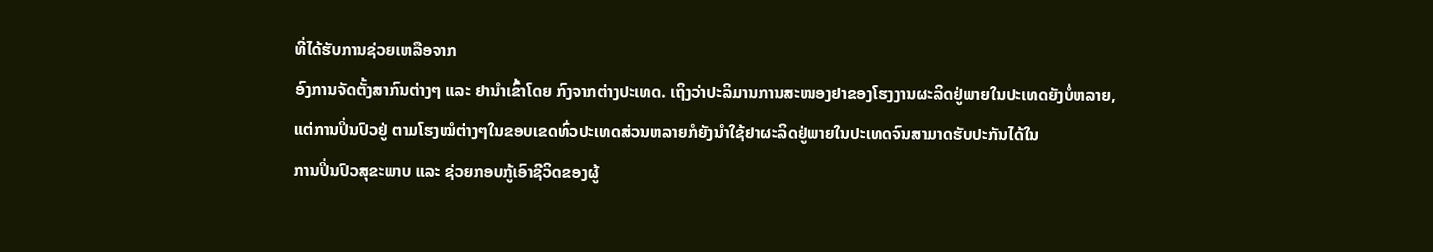ທີ່ໄດ້ຮັບການຊ່ວຍເຫລືອຈາກ
ອົງການຈັດຕັ້ງສາກົນຕ່າງໆ ແລະ ຢານຳເຂົ້າໂດຍ ກົງຈາກຕ່າງປະເທດ. ເຖິງວ່າປະລິມານການສະໜອງຢາຂອງໂຮງງານຜະລິດຢູ່ພາຍໃນປະເທດຍັງບໍ່ຫລາຍ,
ແຕ່ການປິ່ນປົວຢູ່ ຕາມໂຮງໝໍຕ່າງໆໃນຂອບເຂດທົ່ວປະເທດສ່ວນຫລາຍກໍຍັງນຳໃຊ້ຢາຜະລິດຢູ່ພາຍໃນປະເທດຈົນສາມາດຮັບປະກັນໄດ້ໃນ
ການປິ່ນປົວສຸຂະພາບ ແລະ ຊ່ວຍກອບກູ້ເອົາຊີວິດຂອງຜູ້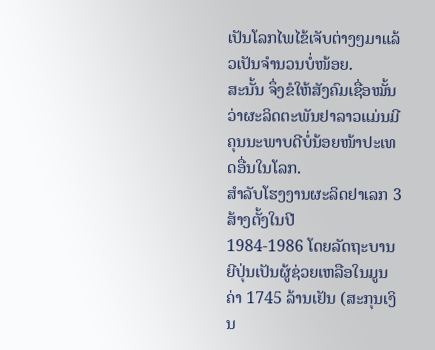ເປັນໂລກໄພໄຂ້ເຈັບຕ່າງໆມາແລ້ວເປັນຈຳນວນບໍ່ໜ້ອຍ.
ສະນັ້ນ ຈຶ່ງຂໍໃຫ້ສັງຄົມເຊື່ອໝັ້ນວ່າຜະລິດຕະພັນຢາລາວແມ່ນມີຄຸນນະພາບດີບໍ່ນ້ອຍໜ້າປະເທດອື່ນໃນໂລກ.
ສຳລັບໂຮງງານຜະລິດຢາເລກ 3 ສ້າງຕັ້ງໃນປີ
1984-1986 ໂດຍລັດຖະບານຍີປຸ່ນເປັນຜູ້ຊ່ວຍເຫລືອໃນມູນຄ່າ 1745 ລ້ານເຢັນ (ສະກຸນເງິນ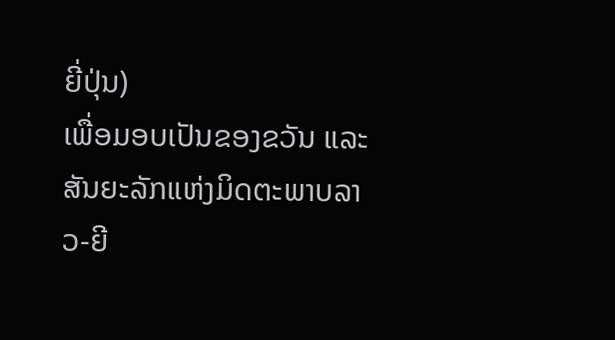ຍີ່ປຸ່ນ)
ເພື່ອມອບເປັນຂອງຂວັນ ແລະ ສັນຍະລັກແຫ່ງມິດຕະພາບລາວ-ຍີ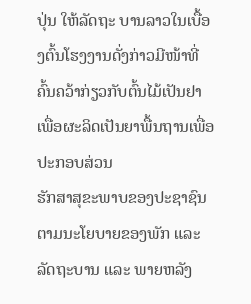ປຸ່ນ ໃຫ້ລັດຖະ ບານລາວໃນເບື້ອງຕົ້ນໂຮງງານດັ່ງກ່າວມີໜ້າທີ່ຄົ້ນຄວ້າກ່ຽວກັບຕົ້ນໄມ້ເປັນຢາເພື່ອຜະລິດເປັນຍາພື້ນຖານເພື່ອປະກອບສ່ວນ
ຮັກສາສຸຂະພາບຂອງປະຊາຊົນຕາມນະໂຍບາຍຂອງພັກ ແລະ ລັດຖະບານ ແລະ ພາຍຫລັງ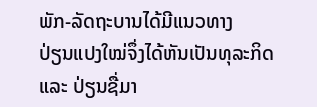ພັກ-ລັດຖະບານໄດ້ມີແນວທາງ
ປ່ຽນແປງໃໝ່ຈຶ່ງໄດ້ຫັນເປັນທຸລະກິດ ແລະ ປ່ຽນຊື່ມາ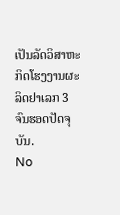ເປັນລັດວິສາຫະກິດໂຮງງານຜະລິດຢາເລກ 3
ຈົນຮອດປັດຈຸບັນ.
No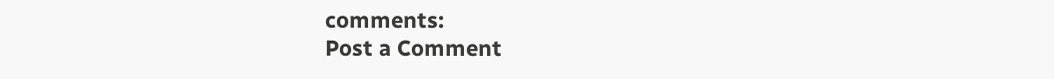comments:
Post a Comment